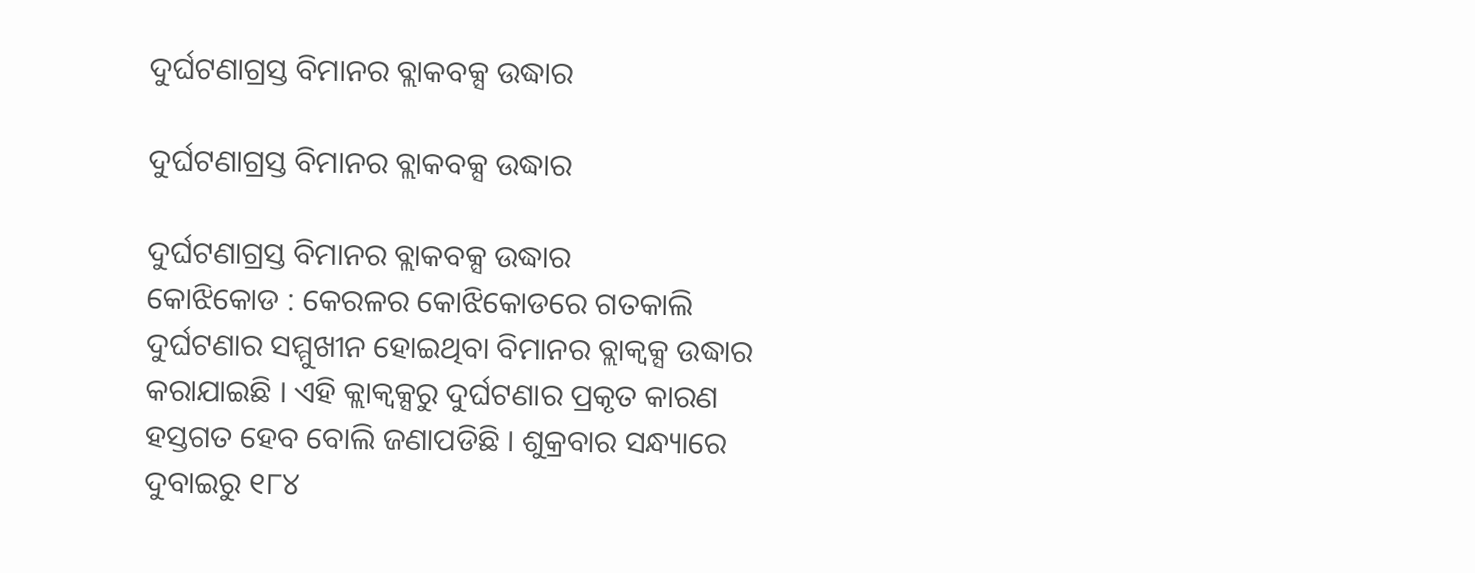ଦୁର୍ଘଟଣାଗ୍ରସ୍ତ ବିମାନର ବ୍ଲାକବକ୍ସ ଉଦ୍ଧାର

ଦୁର୍ଘଟଣାଗ୍ରସ୍ତ ବିମାନର ବ୍ଲାକବକ୍ସ ଉଦ୍ଧାର

ଦୁର୍ଘଟଣାଗ୍ରସ୍ତ ବିମାନର ବ୍ଲାକବକ୍ସ ଉଦ୍ଧାର
କୋଝିକୋଡ : କେରଳର କୋଝିକୋଡରେ ଗତକାଲି ଦୁର୍ଘଟଣାର ସମ୍ମୁଖୀନ ହୋଇଥିବା ବିମାନର ବ୍ଲାକ୍ବକ୍ସ ଉଦ୍ଧାର କରାଯାଇଛି । ଏହି କ୍ଲାକ୍ବକ୍ସରୁ ଦୁର୍ଘଟଣାର ପ୍ରକୃତ କାରଣ ହସ୍ତଗତ ହେବ ବୋଲି ଜଣାପଡିଛି । ଶୁକ୍ରବାର ସନ୍ଧ୍ୟାରେ ଦୁବାଇରୁ ୧୮୪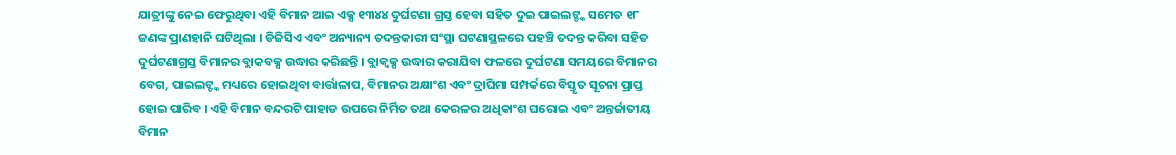ଯାତ୍ରୀଙ୍କୁ ନେଇ ଫେରୁଥିବା ଏହି ବିମାନ ଆଇ ଏକ୍ସ ୧୩୪୪ ଦୁର୍ଘଟଣା ଗ୍ରସ୍ତ ହେବା ସହିତ ଦୁଇ ପାଇଲଟ୍ଙ୍କ ସମେତ ୧୮ ଜଣଙ୍କ ପ୍ରାଣହାନି ଘଟିଥିଲା । ଡିଜିସିଏ ଏବଂ ଅନ୍ୟାନ୍ୟ ତଦନ୍ତକାରୀ ସଂସ୍ଥା ଘଟଣାସ୍ଥଳରେ ପହଞ୍ଚି ତଦନ୍ତ କରିବା ସହିତ ଦୁର୍ଘଟଣାଗ୍ରସ୍ତ ବିମାନର ବ୍ଲାକବକ୍ସ ଉଦ୍ଧାର କରିଛନ୍ତି । ବ୍ଲାକ୍ବକ୍ସ ଉଦ୍ଧାର କରାଯିବା ଫଳରେ ଦୁର୍ଘଟଣା ସମୟରେ ବିମାନର ବେଗ, ପାଇଲଟ୍ଙ୍କ ମଧ୍ୟରେ ହୋଇଥିବା ବାର୍ତ୍ତାଳାପ, ବିମାନର ଅକ୍ଷାଂଶ ଏବଂ ଦ୍ରାଘିମା ସମ୍ପର୍କରେ ବିସ୍ତୃତ ସୂଚନା ପ୍ରାପ୍ତ ହୋଇ ପାରିବ । ଏହି ବିମାନ ବନ୍ଦରଟି ପାହାଡ ଉପରେ ନିର୍ମିତ ତଥା କେରଳର ଅଧିକାଂଶ ଘରୋଇ ଏବଂ ଅନ୍ତର୍ଜାତୀୟ ବିମାନ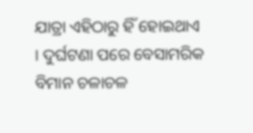ଯାତ୍ରା ଏହିଠାରୁ ହିଁ ହୋଇଥାଏ । ଦୁର୍ଘଟଣା ପରେ ବେସାମରିକ ବିମାନ ଚଳାଚଳ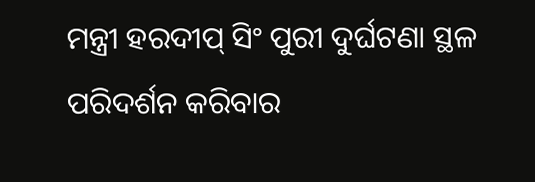ମନ୍ତ୍ରୀ ହରଦୀପ୍ ସିଂ ପୁରୀ ଦୁର୍ଘଟଣା ସ୍ଥଳ ପରିଦର୍ଶନ କରିବାର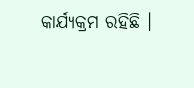କାର୍ଯ୍ୟକ୍ରମ ରହିଛି ।